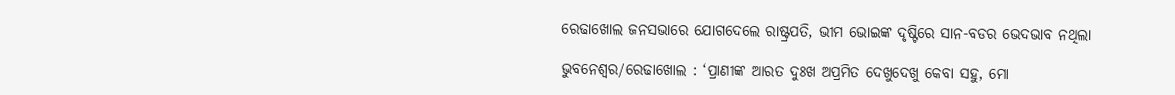ରେଢାଖୋଲ ଜନସଭାରେ ଯୋଗଦେଲେ ରାଷ୍ଟ୍ରପତି, ଭୀମ ଭୋଇଙ୍କ ଦୃଷ୍ଟିରେ ସାନ-ବଡର ଭେଦଭାବ ନଥିଲା

ଭୁବନେଶ୍ୱର/ରେଢାଖୋଲ : ‘ପ୍ରାଣୀଙ୍କ ଆରତ ଦୁଃଖ ଅପ୍ରମିତ ଦେଖୁଦେଖୁ କେବା ସହୁ, ମୋ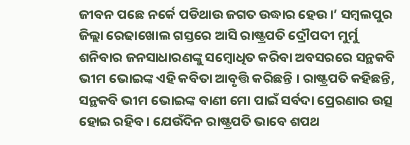ଜୀବନ ପଛେ ନର୍କେ ପଡିଥାଉ ଜଗତ ଉଦ୍ଧାର ହେଉ ।’ ସମ୍ବଲପୁର ଜିଲ୍ଲା ରେଢାଖୋଲ ଗସ୍ତରେ ଆସି ରାଷ୍ଟ୍ରପତି ଦ୍ରୌପଦୀ ମୁର୍ମୁ ଶନିବାର ଜନସାଧାରଣଙ୍କୁ ସମ୍ବୋଧିତ କରିବା ଅବସରରେ ସନ୍ଥକବି ଭୀମ ଭୋଇଙ୍କ ଏହି କବିତା ଆବୃତ୍ତି କରିଛନ୍ତି । ରାଷ୍ଟ୍ରପତି କହିଛନ୍ତି, ସନ୍ଥକବି ଭୀମ ଭୋଇଙ୍କ ବାଣୀ ମୋ ପାଇଁ ସର୍ବଦା ପ୍ରେରଣାର ଉତ୍ସ ହୋଇ ରହିବ । ଯେଉଁଦିନ ରାଷ୍ଟ୍ରପତି ଭାବେ ଶପଥ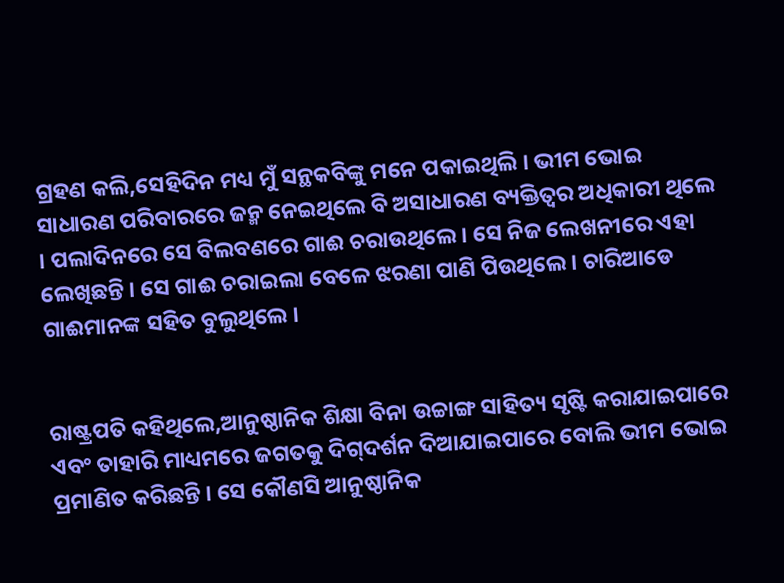ଗ୍ରହଣ କଲି,ସେହିଦିନ ମଧ୍ୟ ମୁଁ ସନ୍ଥକବିଙ୍କୁ ମନେ ପକାଇଥିଲି । ଭୀମ ଭୋଇ ସାଧାରଣ ପରିବାରରେ ଜନ୍ମ ନେଇଥିଲେ ବି ଅସାଧାରଣ ବ୍ୟକ୍ତିତ୍ୱର ଅଧିକାରୀ ଥିଲେ । ପଲାଦିନରେ ସେ ବିଲବଣରେ ଗାଈ ଚରାଉଥିଲେ । ସେ ନିଜ ଲେଖନୀରେ ଏହା ଲେଖିଛନ୍ତି । ସେ ଗାଈ ଚରାଇଲା ବେଳେ ଝରଣା ପାଣି ପିଉଥିଲେ । ଚାରିଆଡେ ଗାଈମାନଙ୍କ ସହିତ ବୁଲୁଥିଲେ ।


ରାଷ୍ଟ୍ରପତି କହିଥିଲେ,ଆନୁଷ୍ଠାନିକ ଶିକ୍ଷା ବିନା ଉଚ୍ଚାଙ୍ଗ ସାହିତ୍ୟ ସୃଷ୍ଟି କରାଯାଇପାରେ ଏବଂ ତାହାରି ମାଧ୍ୟମରେ ଜଗତକୁ ଦିଗ୍‌ଦର୍ଶନ ଦିଆଯାଇପାରେ ବୋଲି ଭୀମ ଭୋଇ ପ୍ରମାଣିତ କରିଛନ୍ତି । ସେ କୌଣସି ଆନୁଷ୍ଠାନିକ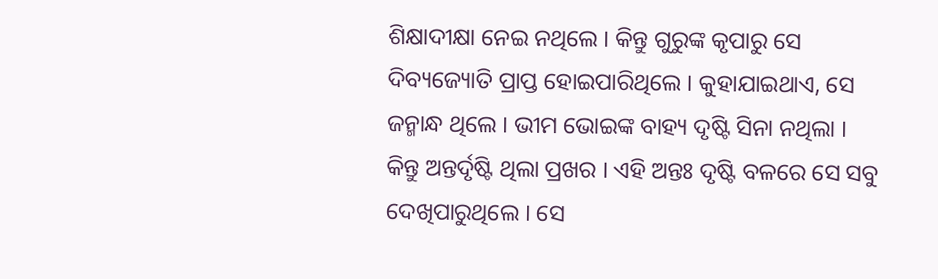ଶିକ୍ଷାଦୀକ୍ଷା ନେଇ ନଥିଲେ । କିନ୍ତୁ ଗୁରୁଙ୍କ କୃପାରୁ ସେ ଦିବ୍ୟଜ୍ୟୋତି ପ୍ରାପ୍ତ ହୋଇପାରିଥିଲେ । କୁହାଯାଇଥାଏ, ସେ ଜନ୍ମାନ୍ଧ ଥିଲେ । ଭୀମ ଭୋଇଙ୍କ ବାହ୍ୟ ଦୃଷ୍ଟି ସିନା ନଥିଲା । କିନ୍ତୁ ଅନ୍ତର୍ଦୃଷ୍ଟି ଥିଲା ପ୍ରଖର । ଏହି ଅନ୍ତଃ ଦୃଷ୍ଟି ବଳରେ ସେ ସବୁ ଦେଖିପାରୁଥିଲେ । ସେ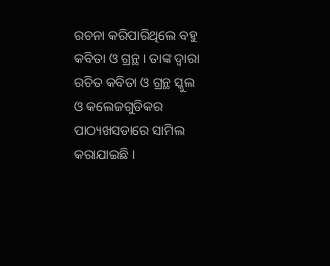ରଚନା କରିପାରିଥିଲେ ବହୁ କବିତା ଓ ଗ୍ରନ୍ଥ । ତାଙ୍କ ଦ୍ୱାରା ରଚିତ କବିତା ଓ ଗ୍ରନ୍ଥ ସ୍କୁଲ ଓ କଲେଜଗୁଡିକର ପାଠ୍ୟଖସଡାରେ ସାମିଲ କରାଯାଇଛି ।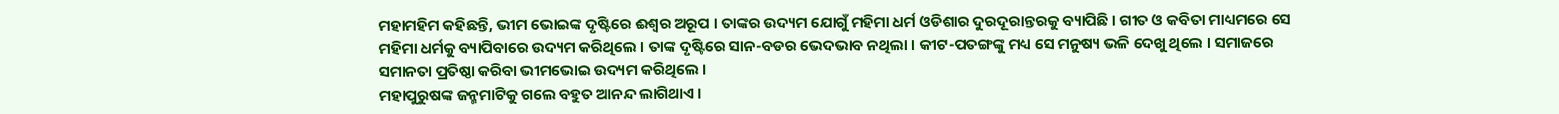ମହାମହିମ କହିଛନ୍ତି, ଭୀମ ଭୋଇଙ୍କ ଦୃଷ୍ଟିରେ ଈଶ୍ୱର ଅରୂପ । ତାଙ୍କର ଉଦ୍ୟମ ଯୋଗୁଁ ମହିମା ଧର୍ମ ଓଡିଶାର ଦୁରଦୂରାନ୍ତରକୁ ବ୍ୟାପିଛି । ଗୀତ ଓ କବିତା ମାଧ୍ୟମରେ ସେ ମହିମା ଧର୍ମକୁ ବ୍ୟାପିବାରେ ଉଦ୍ୟମ କରିଥିଲେ । ତାଙ୍କ ଦୃଷ୍ଟିରେ ସାନ-ବଡର ଭେଦଭାବ ନଥିଲା । କୀଟ-ପତଙ୍ଗଙ୍କୁ ମଧ୍ୟ ସେ ମନୁଷ୍ୟ ଭଳି ଦେଖୁ ଥିଲେ । ସମାଜରେ ସମାନତା ପ୍ରତିଷ୍ଠା କରିବା ଭୀମଭୋଇ ଉଦ୍ୟମ କରିଥିଲେ ।
ମହାପୁରୁଷଙ୍କ ଜନ୍ମମାଟିକୁ ଗଲେ ବହୁତ ଆନନ୍ଦ ଲାଗିଥାଏ ।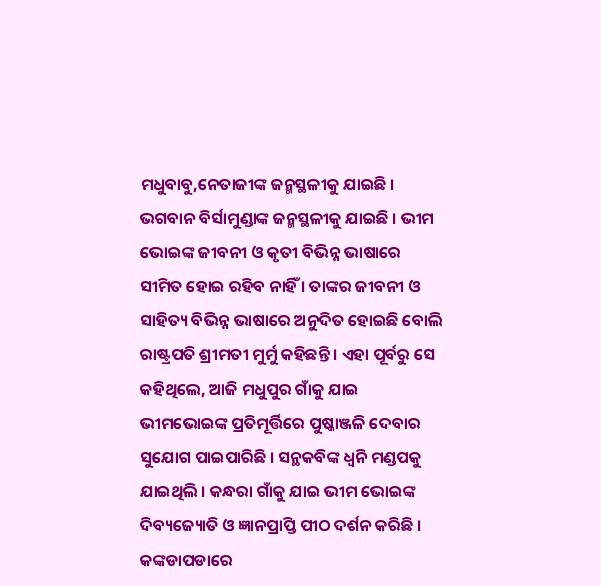ମଧୁବାବୁ,ନେତାଜୀଙ୍କ ଜନ୍ମସ୍ଥଳୀକୁ ଯାଇଛି । ଭଗବାନ ବିର୍ସାମୁଣ୍ଡାଙ୍କ ଜନ୍ମସ୍ଥଳୀକୁ ଯାଇଛି । ଭୀମ ଭୋଇଙ୍କ ଜୀବନୀ ଓ କୃତୀ ବିଭିନ୍ନ ଭାଷାରେ ସୀମିତ ହୋଇ ରହିବ ନାହିଁ । ତାଙ୍କର ଜୀବନୀ ଓ ସାହିତ୍ୟ ବିଭିନ୍ନ ଭାଷାରେ ଅନୁଦିତ ହୋଇଛି ବୋଲି ରାଷ୍ଟ୍ରପତି ଶ୍ରୀମତୀ ମୁର୍ମୁ କହିଛନ୍ତି । ଏହା ପୂର୍ବରୁ ସେ କହିଥିଲେ, ଆଜି ମଧୁପୁର ଗାଁକୁ ଯାଇ ଭୀମଭୋଇଙ୍କ ପ୍ରତିମୂର୍ତ୍ତିରେ ପୁଷ୍କାଞ୍ଜଳି ଦେବାର ସୁଯୋଗ ପାଇପାରିଛି । ସନ୍ଥକବିଙ୍କ ଧ୍ୱନି ମଣ୍ଡପକୁ ଯାଇଥିଲି । କନ୍ଧରା ଗାଁକୁ ଯାଇ ଭୀମ ଭୋଇଙ୍କ ଦିବ୍ୟଜ୍ୟୋତି ଓ ଜ୍ଞାନପ୍ରାପ୍ତି ପୀଠ ଦର୍ଶନ କରିଛି । କଙ୍କଡାପଡାରେ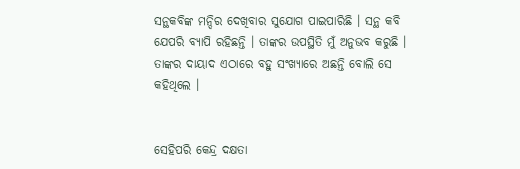ସନ୍ଥକବିଙ୍କ ମନ୍ଦିର ଦେଖିବାର ସୁଯୋଗ ପାଇପାରିଛି । ସନ୍ଥ କବି ଯେପରି ବ୍ୟାପି ରହିଛନ୍ତି । ତାଙ୍କର ଉପସ୍ଥିତି ମୁଁ ଅନୁଭବ କରୁଛି । ତାଙ୍କର ଦାୟାଦ ଏଠାରେ ବହୁ ସଂଖ୍ୟାରେ ଅଛନ୍ତି ବୋଲି ସେ କହିଥିଲେ ।


ସେହିପରି କେନ୍ଦ୍ର ଦକ୍ଷତା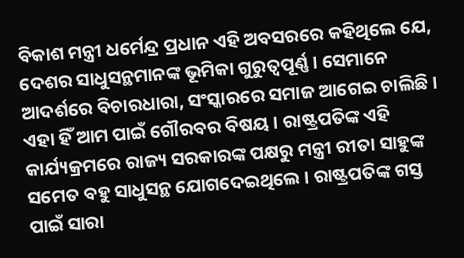ବିକାଶ ମନ୍ତ୍ରୀ ଧର୍ମେନ୍ଦ୍ର ପ୍ରଧାନ ଏହି ଅବସରରେ କହିଥିଲେ ଯେ, ଦେଶର ସାଧୁସନ୍ଥମାନଙ୍କ ଭୂମିକା ଗୁରୁତ୍ୱପୂର୍ଣ୍ଣ । ସେମାନେ ଆଦର୍ଶରେ ବିଚାରଧାରା, ସଂସ୍କାରରେ ସମାଜ ଆଗେଇ ଚାଲିଛି । ଏହା ହିଁ ଆମ ପାଇଁ ଗୌରବର ବିଷୟ । ରାଷ୍ଟ୍ରପତିଙ୍କ ଏହି କାର୍ଯ୍ୟକ୍ରମରେ ରାଜ୍ୟ ସରକାରଙ୍କ ପକ୍ଷରୁ ମନ୍ତ୍ରୀ ରୀତା ସାହୁଙ୍କ ସମେତ ବହୁ ସାଧୁସନ୍ଥ ଯୋଗଦେଇଥିଲେ । ରାଷ୍ଟ୍ରପତିଙ୍କ ଗସ୍ତ ପାଇଁ ସାରା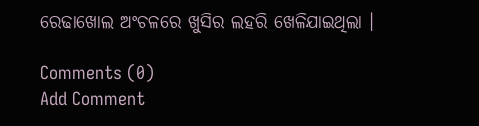ରେଢାଖୋଲ ଅଂଚଳରେ ଖୁସିର ଲହରି ଖେଳିଯାଇଥିଲା ।

Comments (0)
Add Comment